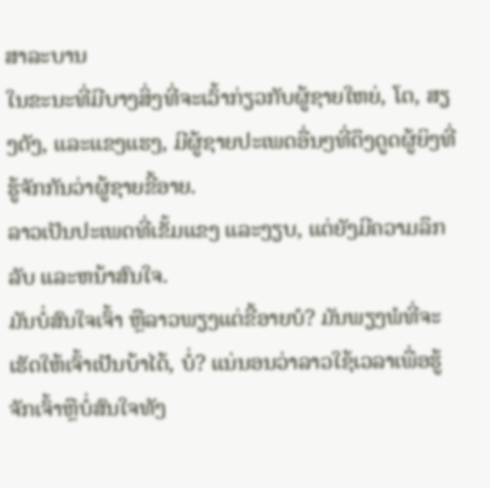ສາລະບານ
ໃນຂະນະທີ່ມີບາງສິ່ງທີ່ຈະເວົ້າກ່ຽວກັບຜູ້ຊາຍໃຫຍ່, ໂຕ, ສຽງດັງ, ແລະແຂງແຮງ, ມີຜູ້ຊາຍປະເພດອື່ນໆທີ່ດຶງດູດຜູ້ຍິງທີ່ຮູ້ຈັກກັນວ່າຜູ້ຊາຍຂີ້ອາຍ.
ລາວເປັນປະເພດທີ່ເຂັ້ມແຂງ ແລະງຽບ, ແຕ່ຍັງມີຄວາມລຶກລັບ ແລະຫນ້າສົນໃຈ.
ມັນບໍ່ສົນໃຈເຈົ້າ ຫຼືລາວພຽງແຕ່ຂີ້ອາຍບໍ? ມັນພຽງພໍທີ່ຈະເຮັດໃຫ້ເຈົ້າເປັນບ້າໄດ້, ບໍ່? ແນ່ນອນວ່າລາວໃຊ້ເວລາເພື່ອຮູ້ຈັກເຈົ້າຫຼືບໍ່ສົນໃຈທັງ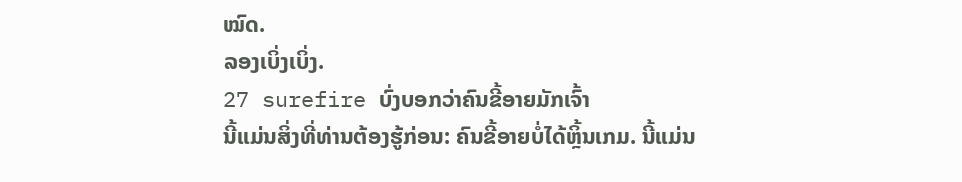ໝົດ.
ລອງເບິ່ງເບິ່ງ.
27 surefire ບົ່ງບອກວ່າຄົນຂີ້ອາຍມັກເຈົ້າ
ນີ້ແມ່ນສິ່ງທີ່ທ່ານຕ້ອງຮູ້ກ່ອນ: ຄົນຂີ້ອາຍບໍ່ໄດ້ຫຼິ້ນເກມ. ນີ້ແມ່ນ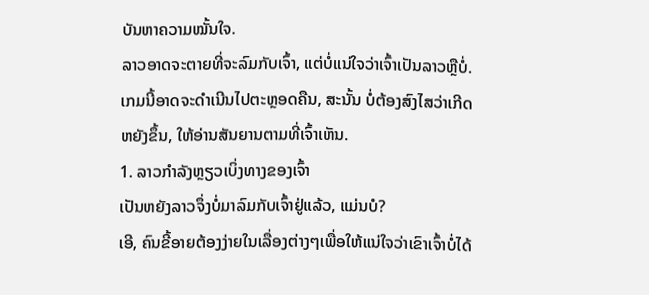ບັນຫາຄວາມໝັ້ນໃຈ.
ລາວອາດຈະຕາຍທີ່ຈະລົມກັບເຈົ້າ, ແຕ່ບໍ່ແນ່ໃຈວ່າເຈົ້າເປັນລາວຫຼືບໍ່.
ເກມນີ້ອາດຈະດຳເນີນໄປຕະຫຼອດຄືນ, ສະນັ້ນ ບໍ່ຕ້ອງສົງໄສວ່າເກີດຫຍັງຂຶ້ນ, ໃຫ້ອ່ານສັນຍານຕາມທີ່ເຈົ້າເຫັນ.
1. ລາວກຳລັງຫຼຽວເບິ່ງທາງຂອງເຈົ້າ
ເປັນຫຍັງລາວຈຶ່ງບໍ່ມາລົມກັບເຈົ້າຢູ່ແລ້ວ, ແມ່ນບໍ?
ເອີ, ຄົນຂີ້ອາຍຕ້ອງງ່າຍໃນເລື່ອງຕ່າງໆເພື່ອໃຫ້ແນ່ໃຈວ່າເຂົາເຈົ້າບໍ່ໄດ້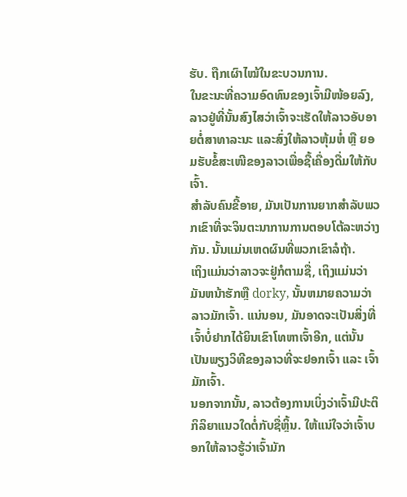ຮັບ. ຖືກເຜົາໄໝ້ໃນຂະບວນການ.
ໃນຂະນະທີ່ຄວາມອົດທົນຂອງເຈົ້າມີໜ້ອຍລົງ, ລາວຢູ່ທີ່ນັ້ນສົງໄສວ່າເຈົ້າຈະເຮັດໃຫ້ລາວອັບອາຍຕໍ່ສາທາລະນະ ແລະສົ່ງໃຫ້ລາວຫຸ້ມຫໍ່ ຫຼື ຍອມຮັບຂໍ້ສະເໜີຂອງລາວເພື່ອຊື້ເຄື່ອງດື່ມໃຫ້ກັບເຈົ້າ.
ສຳລັບຄົນຂີ້ອາຍ, ມັນເປັນການຍາກສໍາລັບພວກເຂົາທີ່ຈະຈິນຕະນາການການຕອບໂຕ້ລະຫວ່າງກັນ. ນັ້ນແມ່ນເຫດຜົນທີ່ພວກເຂົາລໍຖ້າ.
ເຖິງແມ່ນວ່າລາວຈະຢູ່ກໍຕາມຊື່, ເຖິງແມ່ນວ່າມັນຫນ້າຮັກຫຼື dorky, ນັ້ນຫມາຍຄວາມວ່າລາວມັກເຈົ້າ. ແນ່ນອນ, ມັນອາດຈະເປັນສິ່ງທີ່ເຈົ້າບໍ່ຢາກໄດ້ຍິນເຂົາໂທຫາເຈົ້າອີກ, ແຕ່ນັ້ນເປັນພຽງວິທີຂອງລາວທີ່ຈະຢອກເຈົ້າ ແລະ ເຈົ້າມັກເຈົ້າ.
ນອກຈາກນັ້ນ, ລາວຕ້ອງການເບິ່ງວ່າເຈົ້າມີປະຕິກິລິຍາແນວໃດຕໍ່ກັບຊື່ຫຼິ້ນ. ໃຫ້ແນ່ໃຈວ່າເຈົ້າບອກໃຫ້ລາວຮູ້ວ່າເຈົ້າມັກ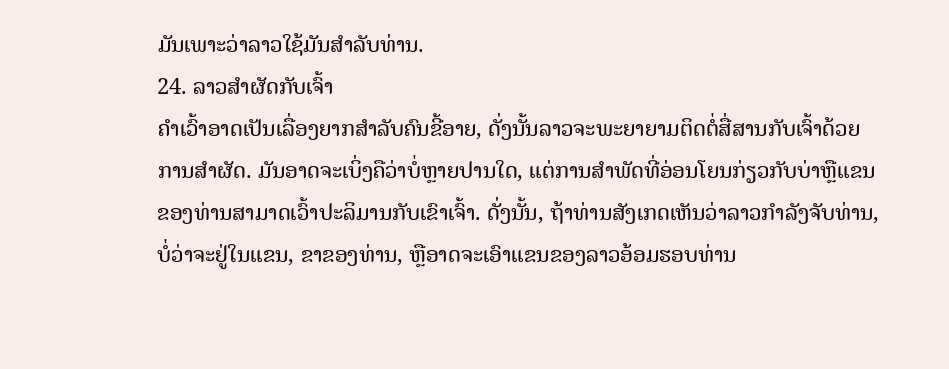ມັນເພາະວ່າລາວໃຊ້ມັນສໍາລັບທ່ານ.
24. ລາວສໍາຜັດກັບເຈົ້າ
ຄໍາເວົ້າອາດເປັນເລື່ອງຍາກສໍາລັບຄົນຂີ້ອາຍ, ດັ່ງນັ້ນລາວຈະພະຍາຍາມຕິດຕໍ່ສື່ສານກັບເຈົ້າດ້ວຍການສໍາຜັດ. ມັນອາດຈະເບິ່ງຄືວ່າບໍ່ຫຼາຍປານໃດ, ແຕ່ການສໍາພັດທີ່ອ່ອນໂຍນກ່ຽວກັບບ່າຫຼືແຂນຂອງທ່ານສາມາດເວົ້າປະລິມານກັບເຂົາເຈົ້າ. ດັ່ງນັ້ນ, ຖ້າທ່ານສັງເກດເຫັນວ່າລາວກໍາລັງຈັບທ່ານ, ບໍ່ວ່າຈະຢູ່ໃນແຂນ, ຂາຂອງທ່ານ, ຫຼືອາດຈະເອົາແຂນຂອງລາວອ້ອມຮອບທ່ານ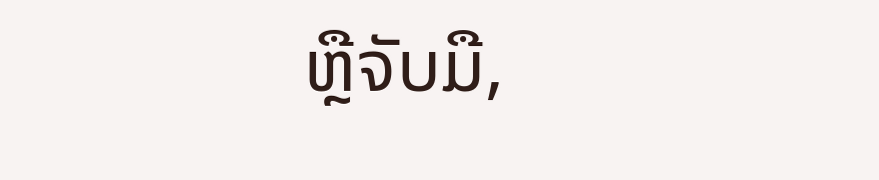ຫຼືຈັບມື,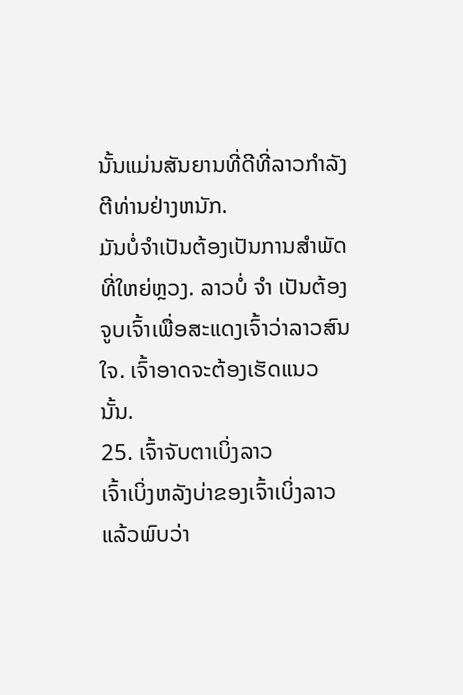ນັ້ນແມ່ນສັນຍານທີ່ດີທີ່ລາວກໍາລັງຕີທ່ານຢ່າງຫນັກ.
ມັນບໍ່ຈໍາເປັນຕ້ອງເປັນການສໍາພັດທີ່ໃຫຍ່ຫຼວງ. ລາວບໍ່ ຈຳ ເປັນຕ້ອງຈູບເຈົ້າເພື່ອສະແດງເຈົ້າວ່າລາວສົນໃຈ. ເຈົ້າອາດຈະຕ້ອງເຮັດແນວນັ້ນ.
25. ເຈົ້າຈັບຕາເບິ່ງລາວ
ເຈົ້າເບິ່ງຫລັງບ່າຂອງເຈົ້າເບິ່ງລາວແລ້ວພົບວ່າ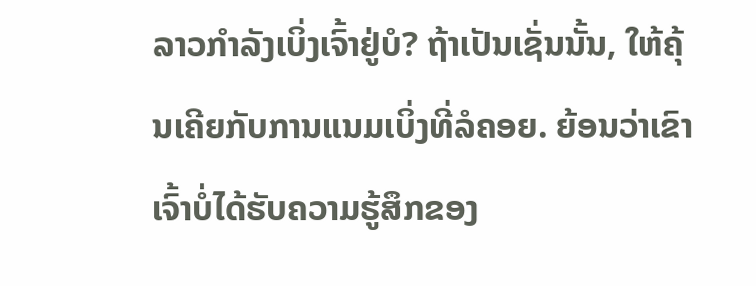ລາວກຳລັງເບິ່ງເຈົ້າຢູ່ບໍ? ຖ້າເປັນເຊັ່ນນັ້ນ, ໃຫ້ຄຸ້ນເຄີຍກັບການແນມເບິ່ງທີ່ລໍຄອຍ. ຍ້ອນວ່າເຂົາເຈົ້າບໍ່ໄດ້ຮັບຄວາມຮູ້ສຶກຂອງ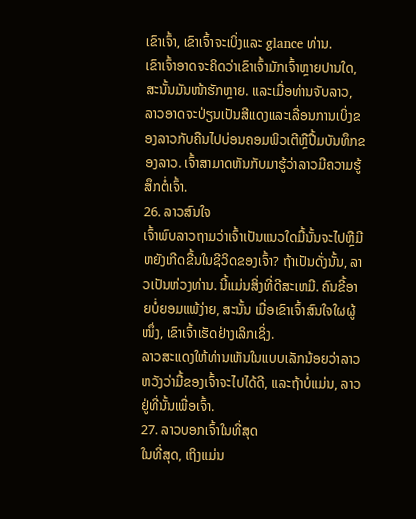ເຂົາເຈົ້າ, ເຂົາເຈົ້າຈະເບິ່ງແລະ glance ທ່ານ.
ເຂົາເຈົ້າອາດຈະຄິດວ່າເຂົາເຈົ້າມັກເຈົ້າຫຼາຍປານໃດ, ສະນັ້ນມັນໜ້າຮັກຫຼາຍ. ແລະເມື່ອທ່ານຈັບລາວ, ລາວອາດຈະປ່ຽນເປັນສີແດງແລະເລື່ອນການເບິ່ງຂອງລາວກັບຄືນໄປບ່ອນຄອມພິວເຕີຫຼືປື້ມບັນທຶກຂອງລາວ. ເຈົ້າສາມາດຫັນກັບມາຮູ້ວ່າລາວມີຄວາມຮູ້ສຶກຕໍ່ເຈົ້າ.
26. ລາວສົນໃຈ
ເຈົ້າພົບລາວຖາມວ່າເຈົ້າເປັນແນວໃດມື້ນັ້ນຈະໄປຫຼືມີຫຍັງເກີດຂື້ນໃນຊີວິດຂອງເຈົ້າ? ຖ້າເປັນດັ່ງນັ້ນ, ລາວເປັນຫ່ວງທ່ານ. ນີ້ແມ່ນສິ່ງທີ່ດີສະເຫມີ. ຄົນຂີ້ອາຍບໍ່ຍອມແພ້ງ່າຍ, ສະນັ້ນ ເມື່ອເຂົາເຈົ້າສົນໃຈໃຜຜູ້ໜຶ່ງ, ເຂົາເຈົ້າເຮັດຢ່າງເລິກເຊິ່ງ.
ລາວສະແດງໃຫ້ທ່ານເຫັນໃນແບບເລັກນ້ອຍວ່າລາວຫວັງວ່າມື້ຂອງເຈົ້າຈະໄປໄດ້ດີ, ແລະຖ້າບໍ່ແມ່ນ, ລາວຢູ່ທີ່ນັ້ນເພື່ອເຈົ້າ.
27. ລາວບອກເຈົ້າໃນທີ່ສຸດ
ໃນທີ່ສຸດ, ເຖິງແມ່ນ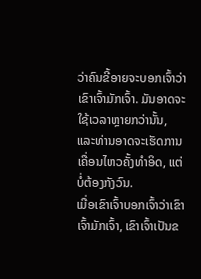ວ່າຄົນຂີ້ອາຍຈະບອກເຈົ້າວ່າເຂົາເຈົ້າມັກເຈົ້າ. ມັນອາດຈະໃຊ້ເວລາຫຼາຍກວ່ານັ້ນ, ແລະທ່ານອາດຈະເຮັດການເຄື່ອນໄຫວຄັ້ງທໍາອິດ, ແຕ່ບໍ່ຕ້ອງກັງວົນ.
ເມື່ອເຂົາເຈົ້າບອກເຈົ້າວ່າເຂົາເຈົ້າມັກເຈົ້າ, ເຂົາເຈົ້າເປັນຂ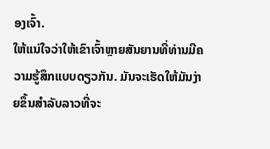ອງເຈົ້າ.
ໃຫ້ແນ່ໃຈວ່າໃຫ້ເຂົາເຈົ້າຫຼາຍສັນຍານທີ່ທ່ານມີຄວາມຮູ້ສຶກແບບດຽວກັນ. ມັນຈະເຮັດໃຫ້ມັນງ່າຍຂຶ້ນສໍາລັບລາວທີ່ຈະ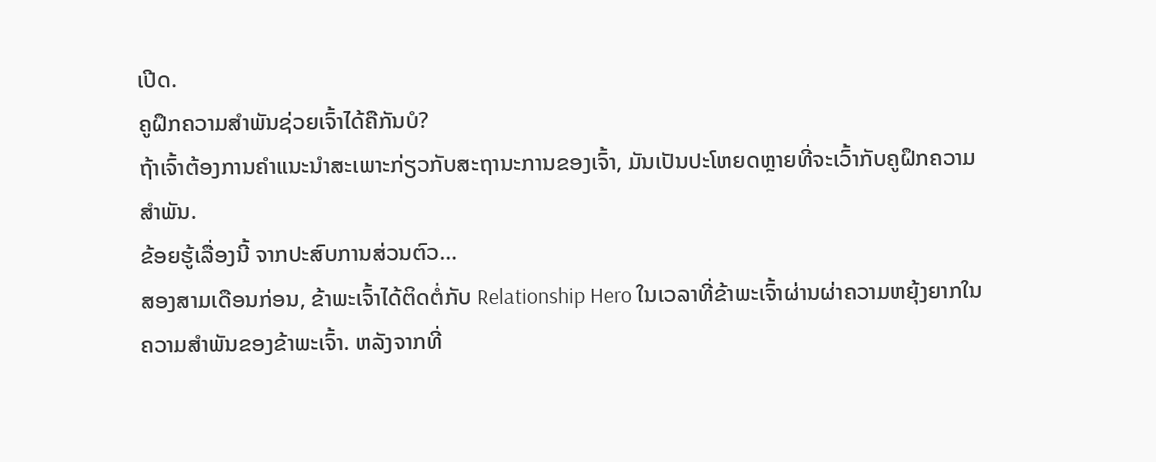ເປີດ.
ຄູຝຶກຄວາມສຳພັນຊ່ວຍເຈົ້າໄດ້ຄືກັນບໍ?
ຖ້າເຈົ້າຕ້ອງການຄຳແນະນຳສະເພາະກ່ຽວກັບສະຖານະການຂອງເຈົ້າ, ມັນເປັນປະໂຫຍດຫຼາຍທີ່ຈະເວົ້າກັບຄູຝຶກຄວາມສຳພັນ.
ຂ້ອຍຮູ້ເລື່ອງນີ້ ຈາກປະສົບການສ່ວນຕົວ…
ສອງສາມເດືອນກ່ອນ, ຂ້າພະເຈົ້າໄດ້ຕິດຕໍ່ກັບ Relationship Hero ໃນເວລາທີ່ຂ້າພະເຈົ້າຜ່ານຜ່າຄວາມຫຍຸ້ງຍາກໃນຄວາມສຳພັນຂອງຂ້າພະເຈົ້າ. ຫລັງຈາກທີ່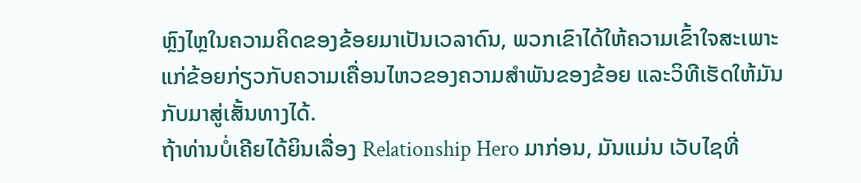ຫຼົງໄຫຼໃນຄວາມຄິດຂອງຂ້ອຍມາເປັນເວລາດົນ, ພວກເຂົາໄດ້ໃຫ້ຄວາມເຂົ້າໃຈສະເພາະແກ່ຂ້ອຍກ່ຽວກັບຄວາມເຄື່ອນໄຫວຂອງຄວາມສຳພັນຂອງຂ້ອຍ ແລະວິທີເຮັດໃຫ້ມັນກັບມາສູ່ເສັ້ນທາງໄດ້.
ຖ້າທ່ານບໍ່ເຄີຍໄດ້ຍິນເລື່ອງ Relationship Hero ມາກ່ອນ, ມັນແມ່ນ ເວັບໄຊທີ່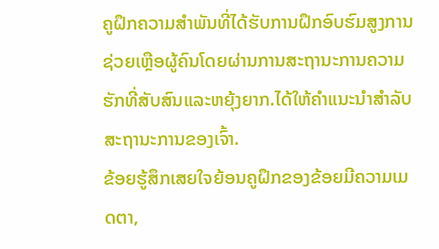ຄູຝຶກຄວາມສໍາພັນທີ່ໄດ້ຮັບການຝຶກອົບຮົມສູງການຊ່ວຍເຫຼືອຜູ້ຄົນໂດຍຜ່ານການສະຖານະການຄວາມຮັກທີ່ສັບສົນແລະຫຍຸ້ງຍາກ.ໄດ້ໃຫ້ຄຳແນະນຳສຳລັບສະຖານະການຂອງເຈົ້າ.
ຂ້ອຍຮູ້ສຶກເສຍໃຈຍ້ອນຄູຝຶກຂອງຂ້ອຍມີຄວາມເມດຕາ,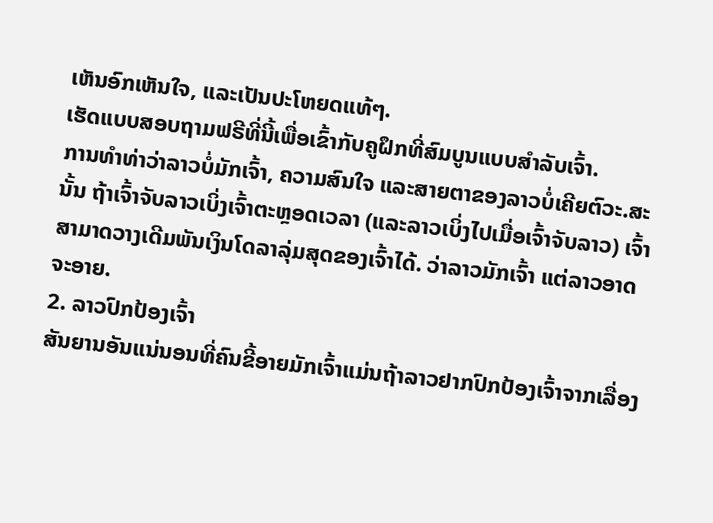ເຫັນອົກເຫັນໃຈ, ແລະເປັນປະໂຫຍດແທ້ໆ.
ເຮັດແບບສອບຖາມຟຣີທີ່ນີ້ເພື່ອເຂົ້າກັບຄູຝຶກທີ່ສົມບູນແບບສຳລັບເຈົ້າ.
ການທຳທ່າວ່າລາວບໍ່ມັກເຈົ້າ, ຄວາມສົນໃຈ ແລະສາຍຕາຂອງລາວບໍ່ເຄີຍຕົວະ.ສະນັ້ນ ຖ້າເຈົ້າຈັບລາວເບິ່ງເຈົ້າຕະຫຼອດເວລາ (ແລະລາວເບິ່ງໄປເມື່ອເຈົ້າຈັບລາວ) ເຈົ້າສາມາດວາງເດີມພັນເງິນໂດລາລຸ່ມສຸດຂອງເຈົ້າໄດ້. ວ່າລາວມັກເຈົ້າ ແຕ່ລາວອາດຈະອາຍ.
2. ລາວປົກປ້ອງເຈົ້າ
ສັນຍານອັນແນ່ນອນທີ່ຄົນຂີ້ອາຍມັກເຈົ້າແມ່ນຖ້າລາວຢາກປົກປ້ອງເຈົ້າຈາກເລື່ອງ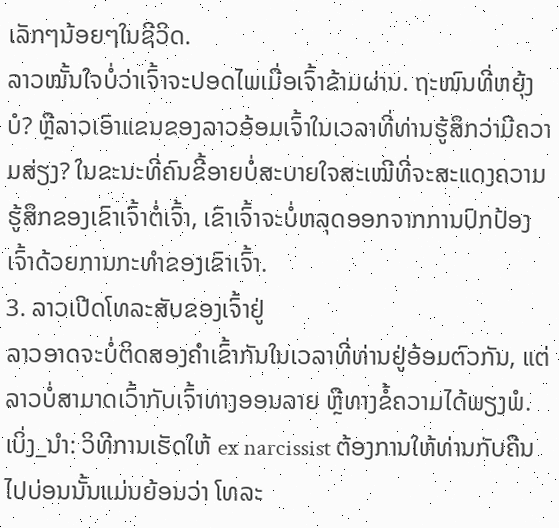ເລັກໆນ້ອຍໆໃນຊີວິດ.
ລາວໝັ້ນໃຈບໍ່ວ່າເຈົ້າຈະປອດໄພເມື່ອເຈົ້າຂ້າມຜ່ານ. ຖະໜົນທີ່ຫຍຸ້ງບໍ? ຫຼືລາວເອົາແຂນຂອງລາວອ້ອມເຈົ້າໃນເວລາທີ່ທ່ານຮູ້ສຶກວ່າມີຄວາມສ່ຽງ? ໃນຂະນະທີ່ຄົນຂີ້ອາຍບໍ່ສະບາຍໃຈສະເໝີທີ່ຈະສະແດງຄວາມຮູ້ສຶກຂອງເຂົາເຈົ້າຕໍ່ເຈົ້າ, ເຂົາເຈົ້າຈະບໍ່ຫລຸດອອກຈາກການປົກປ້ອງເຈົ້າດ້ວຍການກະທຳຂອງເຂົາເຈົ້າ.
3. ລາວເປີດໂທລະສັບຂອງເຈົ້າຢູ່
ລາວອາດຈະບໍ່ຕິດສອງຄໍາເຂົ້າກັນໃນເວລາທີ່ທ່ານຢູ່ອ້ອມຕົວກັນ, ແຕ່ລາວບໍ່ສາມາດເວົ້າກັບເຈົ້າທາງອອນລາຍ ຫຼືທາງຂໍ້ຄວາມໄດ້ພຽງພໍ.
ເບິ່ງ_ນຳ: ວິທີການເຮັດໃຫ້ ex narcissist ຕ້ອງການໃຫ້ທ່ານກັບຄືນໄປບ່ອນນັ້ນແມ່ນຍ້ອນວ່າ ໂທລະ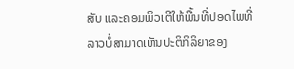ສັບ ແລະຄອມພິວເຕີໃຫ້ພື້ນທີ່ປອດໄພທີ່ລາວບໍ່ສາມາດເຫັນປະຕິກິລິຍາຂອງ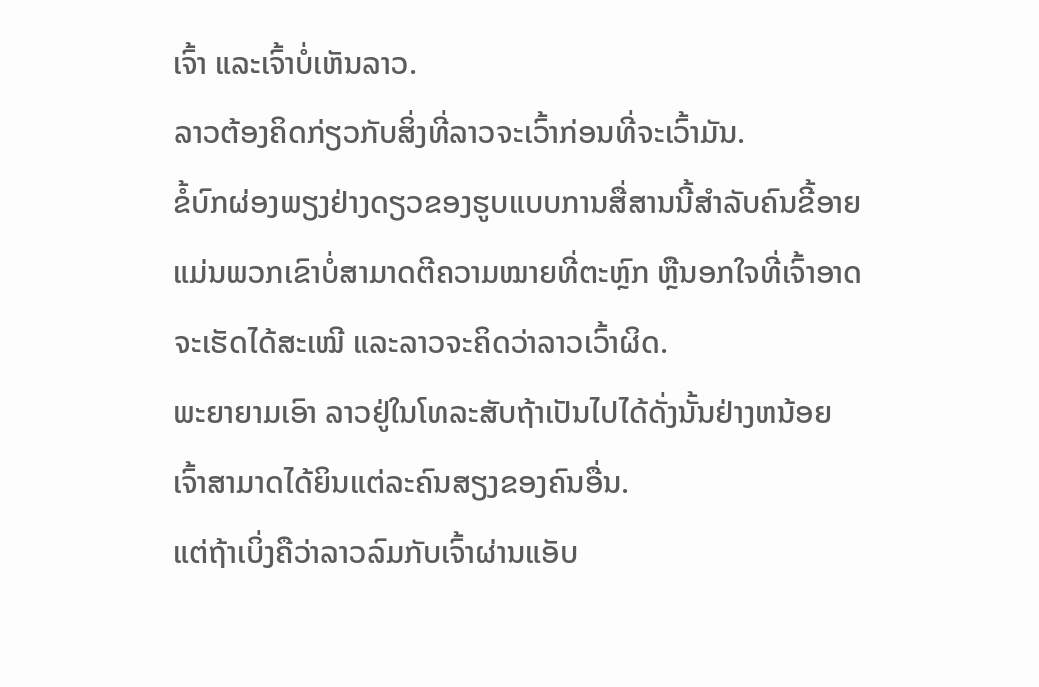ເຈົ້າ ແລະເຈົ້າບໍ່ເຫັນລາວ.
ລາວຕ້ອງຄິດກ່ຽວກັບສິ່ງທີ່ລາວຈະເວົ້າກ່ອນທີ່ຈະເວົ້າມັນ.
ຂໍ້ບົກຜ່ອງພຽງຢ່າງດຽວຂອງຮູບແບບການສື່ສານນີ້ສຳລັບຄົນຂີ້ອາຍແມ່ນພວກເຂົາບໍ່ສາມາດຕີຄວາມໝາຍທີ່ຕະຫຼົກ ຫຼືນອກໃຈທີ່ເຈົ້າອາດຈະເຮັດໄດ້ສະເໝີ ແລະລາວຈະຄິດວ່າລາວເວົ້າຜິດ.
ພະຍາຍາມເອົາ ລາວຢູ່ໃນໂທລະສັບຖ້າເປັນໄປໄດ້ດັ່ງນັ້ນຢ່າງຫນ້ອຍເຈົ້າສາມາດໄດ້ຍິນແຕ່ລະຄົນສຽງຂອງຄົນອື່ນ.
ແຕ່ຖ້າເບິ່ງຄືວ່າລາວລົມກັບເຈົ້າຜ່ານແອັບ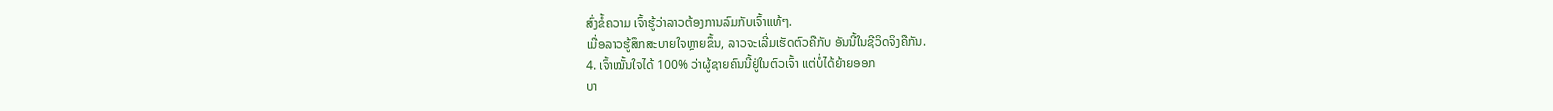ສົ່ງຂໍ້ຄວາມ ເຈົ້າຮູ້ວ່າລາວຕ້ອງການລົມກັບເຈົ້າແທ້ໆ.
ເມື່ອລາວຮູ້ສຶກສະບາຍໃຈຫຼາຍຂຶ້ນ, ລາວຈະເລີ່ມເຮັດຕົວຄືກັບ ອັນນີ້ໃນຊີວິດຈິງຄືກັນ.
4. ເຈົ້າໝັ້ນໃຈໄດ້ 100% ວ່າຜູ້ຊາຍຄົນນີ້ຢູ່ໃນຕົວເຈົ້າ ແຕ່ບໍ່ໄດ້ຍ້າຍອອກ
ບາ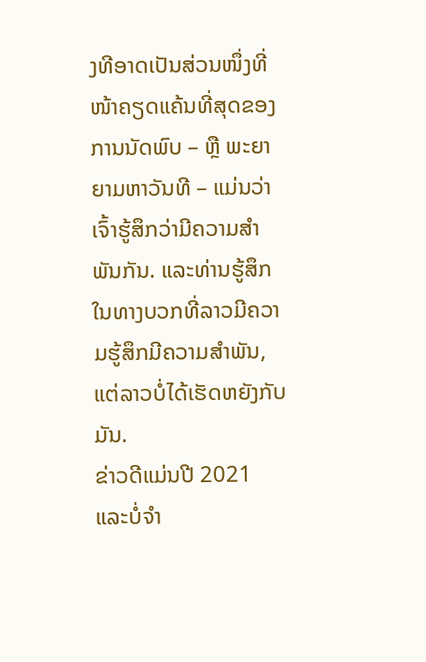ງທີອາດເປັນສ່ວນໜຶ່ງທີ່ໜ້າຄຽດແຄ້ນທີ່ສຸດຂອງການນັດພົບ – ຫຼື ພະຍາຍາມຫາວັນທີ – ແມ່ນວ່າເຈົ້າຮູ້ສຶກວ່າມີຄວາມສໍາພັນກັນ. ແລະທ່ານຮູ້ສຶກໃນທາງບວກທີ່ລາວມີຄວາມຮູ້ສຶກມີຄວາມສໍາພັນ, ແຕ່ລາວບໍ່ໄດ້ເຮັດຫຍັງກັບມັນ.
ຂ່າວດີແມ່ນປີ 2021 ແລະບໍ່ຈໍາ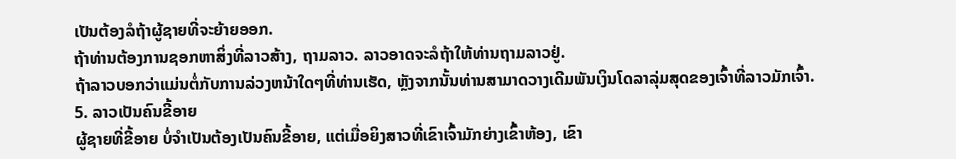ເປັນຕ້ອງລໍຖ້າຜູ້ຊາຍທີ່ຈະຍ້າຍອອກ.
ຖ້າທ່ານຕ້ອງການຊອກຫາສິ່ງທີ່ລາວສ້າງ, ຖາມລາວ. ລາວອາດຈະລໍຖ້າໃຫ້ທ່ານຖາມລາວຢູ່.
ຖ້າລາວບອກວ່າແມ່ນຕໍ່ກັບການລ່ວງຫນ້າໃດໆທີ່ທ່ານເຮັດ, ຫຼັງຈາກນັ້ນທ່ານສາມາດວາງເດີມພັນເງິນໂດລາລຸ່ມສຸດຂອງເຈົ້າທີ່ລາວມັກເຈົ້າ.
5. ລາວເປັນຄົນຂີ້ອາຍ
ຜູ້ຊາຍທີ່ຂີ້ອາຍ ບໍ່ຈໍາເປັນຕ້ອງເປັນຄົນຂີ້ອາຍ, ແຕ່ເມື່ອຍິງສາວທີ່ເຂົາເຈົ້າມັກຍ່າງເຂົ້າຫ້ອງ, ເຂົາ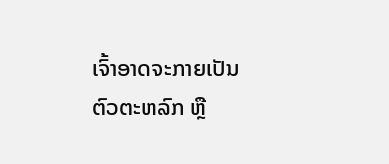ເຈົ້າອາດຈະກາຍເປັນຕົວຕະຫລົກ ຫຼື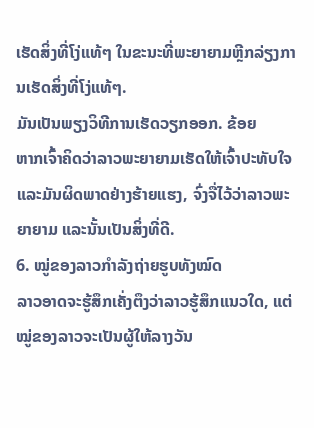ເຮັດສິ່ງທີ່ໂງ່ແທ້ໆ ໃນຂະນະທີ່ພະຍາຍາມຫຼີກລ່ຽງການເຮັດສິ່ງທີ່ໂງ່ແທ້ໆ.
ມັນເປັນພຽງວິທີການເຮັດວຽກອອກ. ຂ້ອຍ
ຫາກເຈົ້າຄິດວ່າລາວພະຍາຍາມເຮັດໃຫ້ເຈົ້າປະທັບໃຈ ແລະມັນຜິດພາດຢ່າງຮ້າຍແຮງ, ຈົ່ງຈື່ໄວ້ວ່າລາວພະຍາຍາມ ແລະນັ້ນເປັນສິ່ງທີ່ດີ.
6. ໝູ່ຂອງລາວກຳລັງຖ່າຍຮູບທັງໝົດ
ລາວອາດຈະຮູ້ສຶກເຄັ່ງຕຶງວ່າລາວຮູ້ສຶກແນວໃດ, ແຕ່ໝູ່ຂອງລາວຈະເປັນຜູ້ໃຫ້ລາງວັນ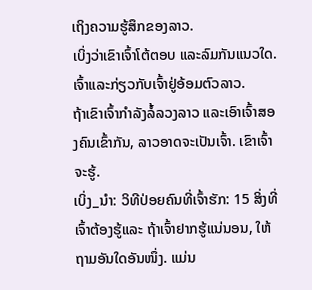ເຖິງຄວາມຮູ້ສຶກຂອງລາວ.
ເບິ່ງວ່າເຂົາເຈົ້າໂຕ້ຕອບ ແລະລົມກັນແນວໃດ. ເຈົ້າແລະກ່ຽວກັບເຈົ້າຢູ່ອ້ອມຕົວລາວ.
ຖ້າເຂົາເຈົ້າກຳລັງລໍ້ລວງລາວ ແລະເອົາເຈົ້າສອງຄົນເຂົ້າກັນ, ລາວອາດຈະເປັນເຈົ້າ. ເຂົາເຈົ້າຈະຮູ້.
ເບິ່ງ_ນຳ: ວິທີປ່ອຍຄົນທີ່ເຈົ້າຮັກ: 15 ສິ່ງທີ່ເຈົ້າຕ້ອງຮູ້ແລະ ຖ້າເຈົ້າຢາກຮູ້ແນ່ນອນ, ໃຫ້ຖາມອັນໃດອັນໜຶ່ງ. ແມ່ນ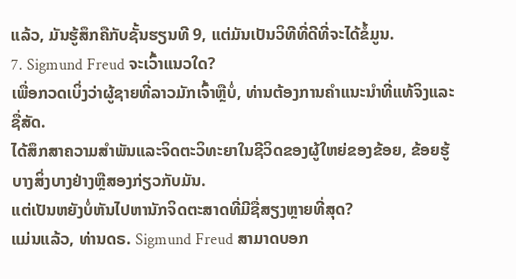ແລ້ວ, ມັນຮູ້ສຶກຄືກັບຊັ້ນຮຽນທີ 9, ແຕ່ມັນເປັນວິທີທີ່ດີທີ່ຈະໄດ້ຂໍ້ມູນ.
7. Sigmund Freud ຈະເວົ້າແນວໃດ?
ເພື່ອກວດເບິ່ງວ່າຜູ້ຊາຍທີ່ລາວມັກເຈົ້າຫຼືບໍ່, ທ່ານຕ້ອງການຄໍາແນະນໍາທີ່ແທ້ຈິງແລະຊື່ສັດ.
ໄດ້ສຶກສາຄວາມສໍາພັນແລະຈິດຕະວິທະຍາໃນຊີວິດຂອງຜູ້ໃຫຍ່ຂອງຂ້ອຍ, ຂ້ອຍຮູ້ ບາງສິ່ງບາງຢ່າງຫຼືສອງກ່ຽວກັບມັນ.
ແຕ່ເປັນຫຍັງບໍ່ຫັນໄປຫານັກຈິດຕະສາດທີ່ມີຊື່ສຽງຫຼາຍທີ່ສຸດ?
ແມ່ນແລ້ວ, ທ່ານດຣ. Sigmund Freud ສາມາດບອກ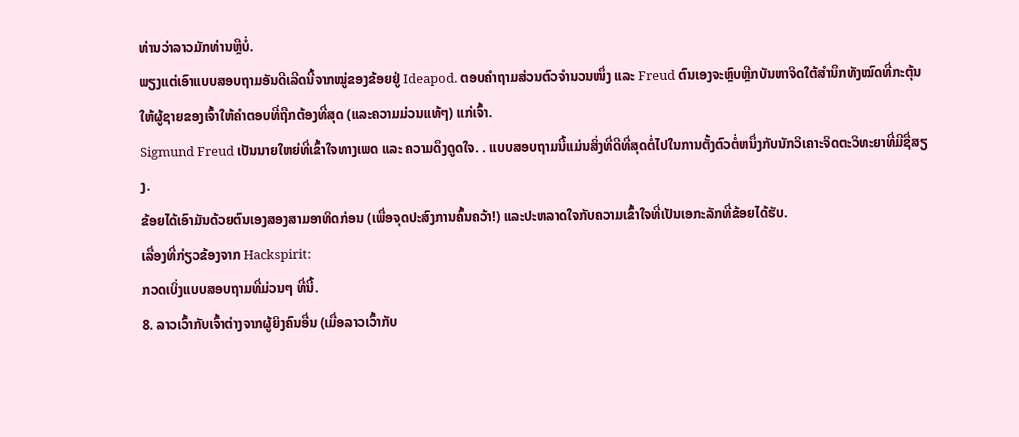ທ່ານວ່າລາວມັກທ່ານຫຼືບໍ່.
ພຽງແຕ່ເອົາແບບສອບຖາມອັນດີເລີດນີ້ຈາກໝູ່ຂອງຂ້ອຍຢູ່ Ideapod. ຕອບຄຳຖາມສ່ວນຕົວຈຳນວນໜຶ່ງ ແລະ Freud ຕົນເອງຈະຫຼົບຫຼີກບັນຫາຈິດໃຕ້ສຳນຶກທັງໝົດທີ່ກະຕຸ້ນໃຫ້ຜູ້ຊາຍຂອງເຈົ້າໃຫ້ຄຳຕອບທີ່ຖືກຕ້ອງທີ່ສຸດ (ແລະຄວາມມ່ວນແທ້ໆ) ແກ່ເຈົ້າ.
Sigmund Freud ເປັນນາຍໃຫຍ່ທີ່ເຂົ້າໃຈທາງເພດ ແລະ ຄວາມດຶງດູດໃຈ. . ແບບສອບຖາມນີ້ແມ່ນສິ່ງທີ່ດີທີ່ສຸດຕໍ່ໄປໃນການຕັ້ງຕົວຕໍ່ຫນຶ່ງກັບນັກວິເຄາະຈິດຕະວິທະຍາທີ່ມີຊື່ສຽງ.
ຂ້ອຍໄດ້ເອົາມັນດ້ວຍຕົນເອງສອງສາມອາທິດກ່ອນ (ເພື່ອຈຸດປະສົງການຄົ້ນຄວ້າ!) ແລະປະຫລາດໃຈກັບຄວາມເຂົ້າໃຈທີ່ເປັນເອກະລັກທີ່ຂ້ອຍໄດ້ຮັບ.
ເລື່ອງທີ່ກ່ຽວຂ້ອງຈາກ Hackspirit:
ກວດເບິ່ງແບບສອບຖາມທີ່ມ່ວນໆ ທີ່ນີ້.
8. ລາວເວົ້າກັບເຈົ້າຕ່າງຈາກຜູ້ຍິງຄົນອື່ນ (ເມື່ອລາວເວົ້າກັບ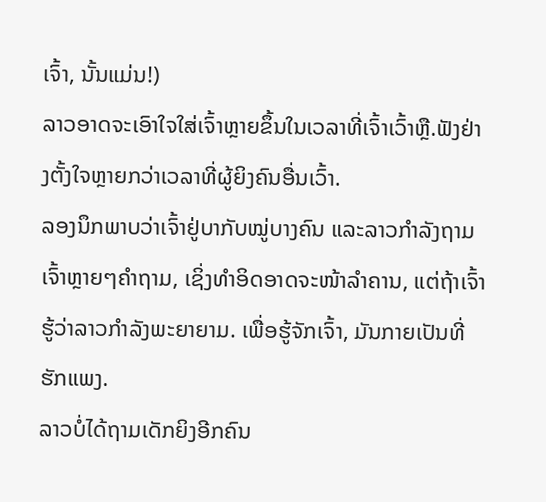ເຈົ້າ, ນັ້ນແມ່ນ!)
ລາວອາດຈະເອົາໃຈໃສ່ເຈົ້າຫຼາຍຂຶ້ນໃນເວລາທີ່ເຈົ້າເວົ້າຫຼື.ຟັງຢ່າງຕັ້ງໃຈຫຼາຍກວ່າເວລາທີ່ຜູ້ຍິງຄົນອື່ນເວົ້າ.
ລອງນຶກພາບວ່າເຈົ້າຢູ່ບາກັບໝູ່ບາງຄົນ ແລະລາວກຳລັງຖາມເຈົ້າຫຼາຍໆຄຳຖາມ, ເຊິ່ງທຳອິດອາດຈະໜ້າລຳຄານ, ແຕ່ຖ້າເຈົ້າຮູ້ວ່າລາວກຳລັງພະຍາຍາມ. ເພື່ອຮູ້ຈັກເຈົ້າ, ມັນກາຍເປັນທີ່ຮັກແພງ.
ລາວບໍ່ໄດ້ຖາມເດັກຍິງອີກຄົນ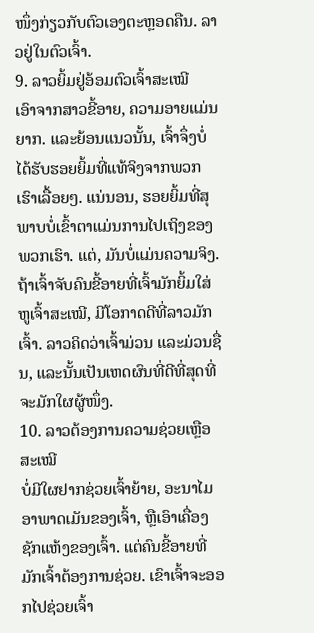ໜຶ່ງກ່ຽວກັບຕົວເອງຕະຫຼອດຄືນ. ລາວຢູ່ໃນຕົວເຈົ້າ.
9. ລາວຍິ້ມຢູ່ອ້ອມຕົວເຈົ້າສະເໝີ
ເອົາຈາກສາວຂີ້ອາຍ, ຄວາມອາຍແມ່ນຍາກ. ແລະຍ້ອນແນວນັ້ນ, ເຈົ້າຈຶ່ງບໍ່ໄດ້ຮັບຮອຍຍິ້ມທີ່ແທ້ຈິງຈາກພວກເຮົາເລື້ອຍໆ. ແນ່ນອນ, ຮອຍຍິ້ມທີ່ສຸພາບບໍ່ເຂົ້າຕາແມ່ນການໄປເຖິງຂອງພວກເຮົາ. ແຕ່, ມັນບໍ່ແມ່ນຄວາມຈິງ.
ຖ້າເຈົ້າຈັບຄົນຂີ້ອາຍທີ່ເຈົ້າມັກຍິ້ມໃສ່ຫູເຈົ້າສະເໝີ, ມີໂອກາດດີທີ່ລາວມັກເຈົ້າ. ລາວຄິດວ່າເຈົ້າມ່ວນ ແລະມ່ວນຊື່ນ, ແລະນັ້ນເປັນເຫດຜົນທີ່ດີທີ່ສຸດທີ່ຈະມັກໃຜຜູ້ໜຶ່ງ.
10. ລາວຕ້ອງການຄວາມຊ່ວຍເຫຼືອສະເໝີ
ບໍ່ມີໃຜຢາກຊ່ວຍເຈົ້າຍ້າຍ, ອະນາໄມອາພາດເມັນຂອງເຈົ້າ, ຫຼືເອົາເຄື່ອງຊັກແຫ້ງຂອງເຈົ້າ. ແຕ່ຄົນຂີ້ອາຍທີ່ມັກເຈົ້າຕ້ອງການຊ່ວຍ. ເຂົາເຈົ້າຈະອອກໄປຊ່ວຍເຈົ້າ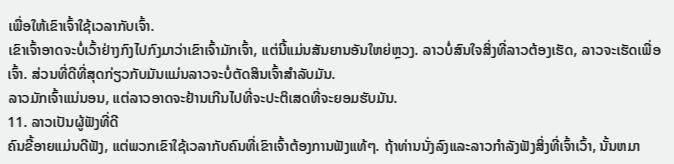ເພື່ອໃຫ້ເຂົາເຈົ້າໃຊ້ເວລາກັບເຈົ້າ.
ເຂົາເຈົ້າອາດຈະບໍ່ເວົ້າຢ່າງກົງໄປກົງມາວ່າເຂົາເຈົ້າມັກເຈົ້າ, ແຕ່ນີ້ແມ່ນສັນຍານອັນໃຫຍ່ຫຼວງ. ລາວບໍ່ສົນໃຈສິ່ງທີ່ລາວຕ້ອງເຮັດ, ລາວຈະເຮັດເພື່ອເຈົ້າ. ສ່ວນທີ່ດີທີ່ສຸດກ່ຽວກັບມັນແມ່ນລາວຈະບໍ່ຕັດສິນເຈົ້າສໍາລັບມັນ.
ລາວມັກເຈົ້າແນ່ນອນ, ແຕ່ລາວອາດຈະຢ້ານເກີນໄປທີ່ຈະປະຕິເສດທີ່ຈະຍອມຮັບມັນ.
11. ລາວເປັນຜູ້ຟັງທີ່ດີ
ຄົນຂີ້ອາຍແມ່ນດີຟັງ, ແຕ່ພວກເຂົາໃຊ້ເວລາກັບຄົນທີ່ເຂົາເຈົ້າຕ້ອງການຟັງແທ້ໆ. ຖ້າທ່ານນັ່ງລົງແລະລາວກໍາລັງຟັງສິ່ງທີ່ເຈົ້າເວົ້າ, ນັ້ນຫມາ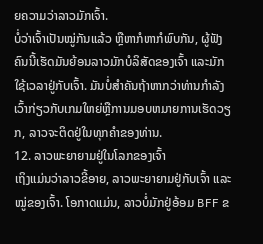ຍຄວາມວ່າລາວມັກເຈົ້າ.
ບໍ່ວ່າເຈົ້າເປັນໝູ່ກັນແລ້ວ ຫຼືຫາກໍຫາກໍພົບກັນ, ຜູ້ຟັງຄົນນີ້ເຮັດມັນຍ້ອນລາວມັກບໍລິສັດຂອງເຈົ້າ ແລະມັກໃຊ້ເວລາຢູ່ກັບເຈົ້າ. ມັນບໍ່ສໍາຄັນຖ້າຫາກວ່າທ່ານກໍາລັງເວົ້າກ່ຽວກັບເກມໃຫຍ່ຫຼືການມອບຫມາຍການເຮັດວຽກ, ລາວຈະຕິດຢູ່ໃນທຸກຄໍາຂອງທ່ານ.
12. ລາວພະຍາຍາມຢູ່ໃນໂລກຂອງເຈົ້າ
ເຖິງແມ່ນວ່າລາວຂີ້ອາຍ, ລາວພະຍາຍາມຢູ່ກັບເຈົ້າ ແລະ ໝູ່ຂອງເຈົ້າ. ໂອກາດແມ່ນ, ລາວບໍ່ມັກຢູ່ອ້ອມ BFF ຂ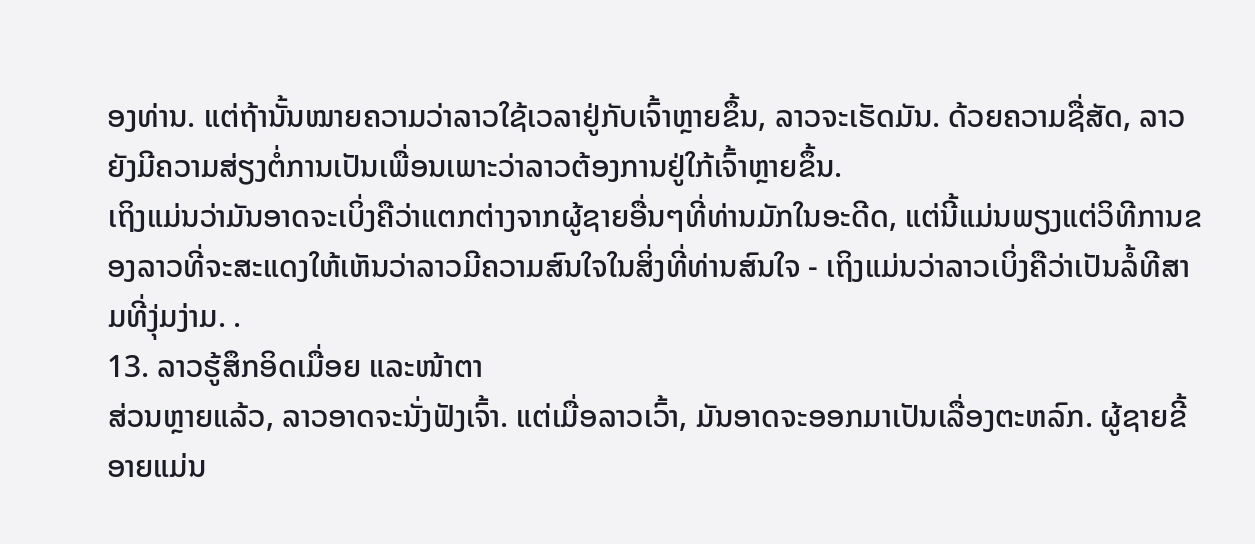ອງທ່ານ. ແຕ່ຖ້ານັ້ນໝາຍຄວາມວ່າລາວໃຊ້ເວລາຢູ່ກັບເຈົ້າຫຼາຍຂຶ້ນ, ລາວຈະເຮັດມັນ. ດ້ວຍຄວາມຊື່ສັດ, ລາວຍັງມີຄວາມສ່ຽງຕໍ່ການເປັນເພື່ອນເພາະວ່າລາວຕ້ອງການຢູ່ໃກ້ເຈົ້າຫຼາຍຂຶ້ນ.
ເຖິງແມ່ນວ່າມັນອາດຈະເບິ່ງຄືວ່າແຕກຕ່າງຈາກຜູ້ຊາຍອື່ນໆທີ່ທ່ານມັກໃນອະດີດ, ແຕ່ນີ້ແມ່ນພຽງແຕ່ວິທີການຂອງລາວທີ່ຈະສະແດງໃຫ້ເຫັນວ່າລາວມີຄວາມສົນໃຈໃນສິ່ງທີ່ທ່ານສົນໃຈ - ເຖິງແມ່ນວ່າລາວເບິ່ງຄືວ່າເປັນລໍ້ທີສາມທີ່ງຸ່ມງ່າມ. .
13. ລາວຮູ້ສຶກອິດເມື່ອຍ ແລະໜ້າຕາ
ສ່ວນຫຼາຍແລ້ວ, ລາວອາດຈະນັ່ງຟັງເຈົ້າ. ແຕ່ເມື່ອລາວເວົ້າ, ມັນອາດຈະອອກມາເປັນເລື່ອງຕະຫລົກ. ຜູ້ຊາຍຂີ້ອາຍແມ່ນ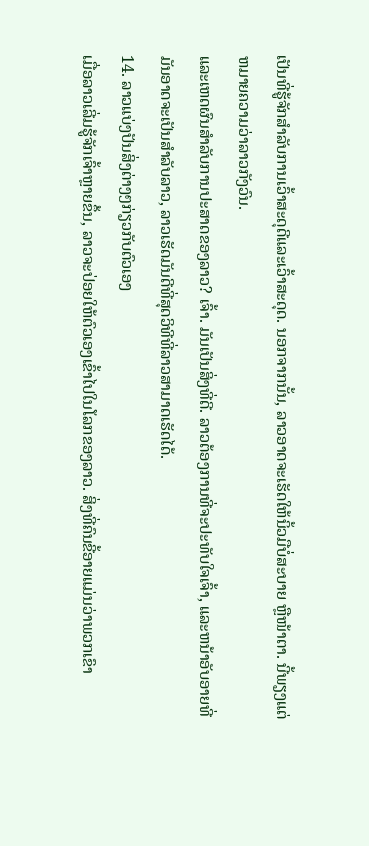ເປັນທີ່ຮູ້ຈັກສໍາລັບການເວົ້າສະດຸດີແລະເວົ້າສະດຸດ. ນອກຈາກນັ້ນ, ລາວອາດຈະເຮັດໃຫ້ນິ້ວມືບໍ່ສະບາຍ ຫຼືໜ້າຕາ. ນີ້ພຽງແຕ່ຫມາຍຄວາມວ່າລາວກັງວົນ.
ແລະເຫດຜົນສໍາລັບການປະສາດຂອງລາວ? ເຈົ້າ. ມັນເປັນສິ່ງທີ່ດີ. ລາວຕ້ອງການທີ່ຈະປະທັບໃຈເຈົ້າ, ແລະຫນ້າອັບອາຍທີ່ມັນອາດຈະເປັນສໍາລັບລາວ, ລາວເຮັດມັນດີທີ່ສຸດວິທີທີ່ລາວສາມາດເຮັດໄດ້.
14. ລາວແບ່ງປັນສິ່ງຕ່າງໆກ່ຽວກັບຕົວເອງ
ເມື່ອລາວເລີ່ມຮູ້ຈັກເຈົ້າຫຼາຍຂຶ້ນ, ລາວຈະປ່ອຍໃຫ້ຕົວເອງເຂົ້າໄປໃນໂລກຂອງລາວ. ສິ່ງທີ່ຄົນຂີ້ອາຍແມ່ນວ່າພວກເຂົາ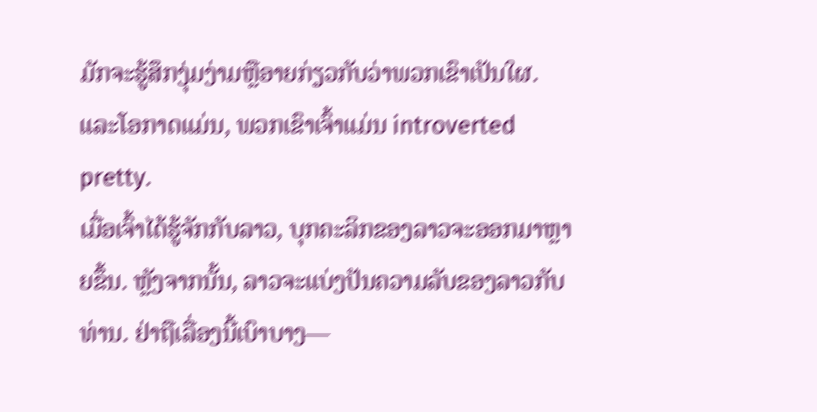ມັກຈະຮູ້ສຶກງຸ່ມງ່າມຫຼືອາຍກ່ຽວກັບວ່າພວກເຂົາເປັນໃຜ. ແລະໂອກາດແມ່ນ, ພວກເຂົາເຈົ້າແມ່ນ introverted pretty.
ເມື່ອເຈົ້າໄດ້ຮູ້ຈັກກັບລາວ, ບຸກຄະລິກຂອງລາວຈະອອກມາຫຼາຍຂຶ້ນ. ຫຼັງຈາກນັ້ນ, ລາວຈະແບ່ງປັນຄວາມລັບຂອງລາວກັບທ່ານ. ຢ່າຖືເລື່ອງນີ້ເບົາບາງ—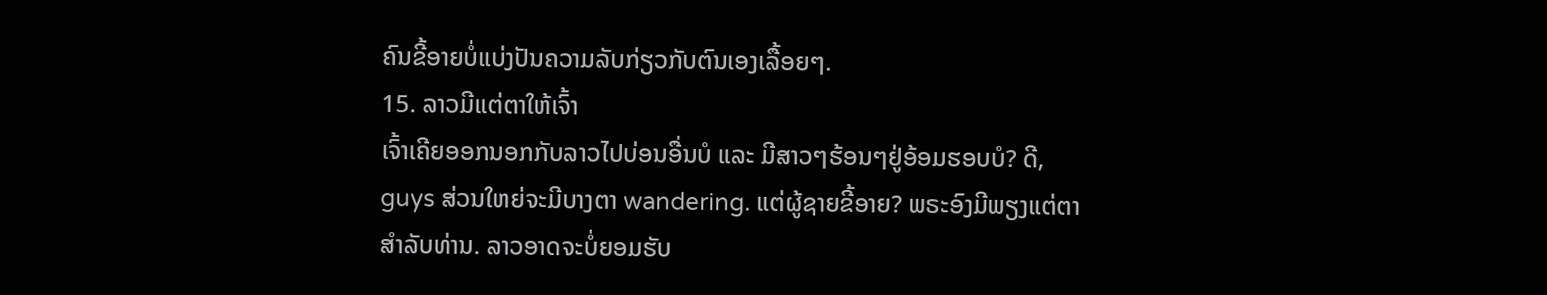ຄົນຂີ້ອາຍບໍ່ແບ່ງປັນຄວາມລັບກ່ຽວກັບຕົນເອງເລື້ອຍໆ.
15. ລາວມີແຕ່ຕາໃຫ້ເຈົ້າ
ເຈົ້າເຄີຍອອກນອກກັບລາວໄປບ່ອນອື່ນບໍ ແລະ ມີສາວໆຮ້ອນໆຢູ່ອ້ອມຮອບບໍ? ດີ, guys ສ່ວນໃຫຍ່ຈະມີບາງຕາ wandering. ແຕ່ຜູ້ຊາຍຂີ້ອາຍ? ພຣະອົງມີພຽງແຕ່ຕາສໍາລັບທ່ານ. ລາວອາດຈະບໍ່ຍອມຮັບ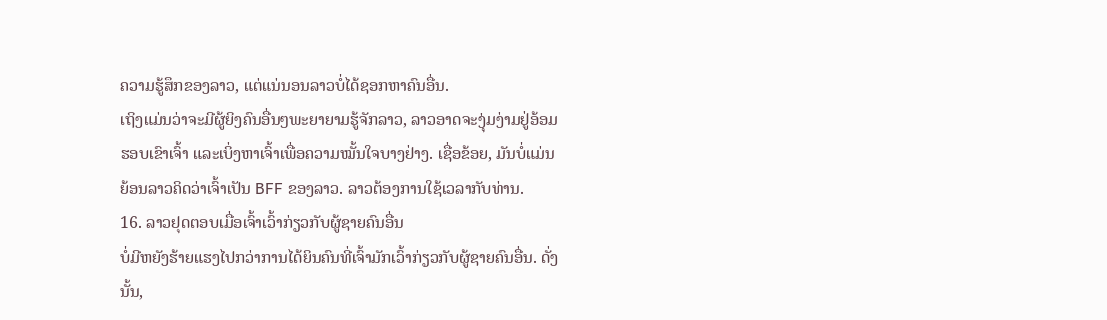ຄວາມຮູ້ສຶກຂອງລາວ, ແຕ່ແນ່ນອນລາວບໍ່ໄດ້ຊອກຫາຄົນອື່ນ.
ເຖິງແມ່ນວ່າຈະມີຜູ້ຍິງຄົນອື່ນໆພະຍາຍາມຮູ້ຈັກລາວ, ລາວອາດຈະງຸ່ມງ່າມຢູ່ອ້ອມຮອບເຂົາເຈົ້າ ແລະເບິ່ງຫາເຈົ້າເພື່ອຄວາມໝັ້ນໃຈບາງຢ່າງ. ເຊື່ອຂ້ອຍ, ມັນບໍ່ແມ່ນຍ້ອນລາວຄິດວ່າເຈົ້າເປັນ BFF ຂອງລາວ. ລາວຕ້ອງການໃຊ້ເວລາກັບທ່ານ.
16. ລາວຢຸດຕອບເມື່ອເຈົ້າເວົ້າກ່ຽວກັບຜູ້ຊາຍຄົນອື່ນ
ບໍ່ມີຫຍັງຮ້າຍແຮງໄປກວ່າການໄດ້ຍິນຄົນທີ່ເຈົ້າມັກເວົ້າກ່ຽວກັບຜູ້ຊາຍຄົນອື່ນ. ດັ່ງນັ້ນ,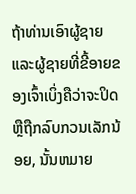ຖ້າທ່ານເອົາຜູ້ຊາຍແລະຜູ້ຊາຍທີ່ຂີ້ອາຍຂອງເຈົ້າເບິ່ງຄືວ່າຈະປິດຫຼືຖືກລົບກວນເລັກນ້ອຍ, ນັ້ນຫມາຍ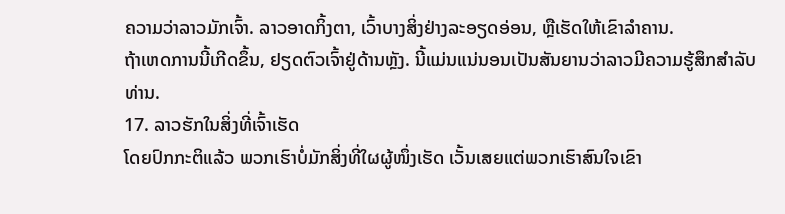ຄວາມວ່າລາວມັກເຈົ້າ. ລາວອາດກິ້ງຕາ, ເວົ້າບາງສິ່ງຢ່າງລະອຽດອ່ອນ, ຫຼືເຮັດໃຫ້ເຂົາລຳຄານ.
ຖ້າເຫດການນີ້ເກີດຂຶ້ນ, ຢຽດຕົວເຈົ້າຢູ່ດ້ານຫຼັງ. ນີ້ແມ່ນແນ່ນອນເປັນສັນຍານວ່າລາວມີຄວາມຮູ້ສຶກສໍາລັບທ່ານ.
17. ລາວຮັກໃນສິ່ງທີ່ເຈົ້າເຮັດ
ໂດຍປົກກະຕິແລ້ວ ພວກເຮົາບໍ່ມັກສິ່ງທີ່ໃຜຜູ້ໜຶ່ງເຮັດ ເວັ້ນເສຍແຕ່ພວກເຮົາສົນໃຈເຂົາ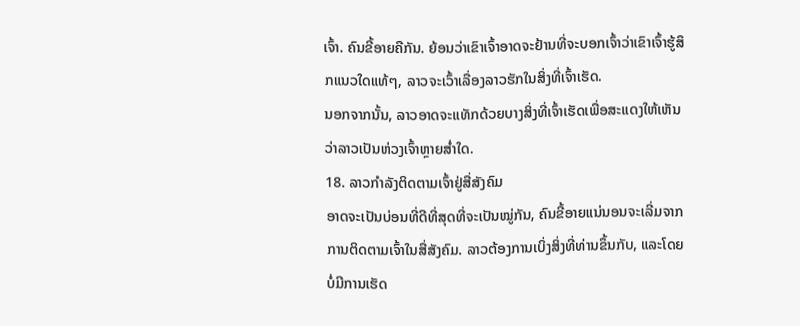ເຈົ້າ. ຄົນຂີ້ອາຍຄືກັນ. ຍ້ອນວ່າເຂົາເຈົ້າອາດຈະຢ້ານທີ່ຈະບອກເຈົ້າວ່າເຂົາເຈົ້າຮູ້ສຶກແນວໃດແທ້ໆ, ລາວຈະເວົ້າເລື່ອງລາວຮັກໃນສິ່ງທີ່ເຈົ້າເຮັດ.
ນອກຈາກນັ້ນ, ລາວອາດຈະແທັກດ້ວຍບາງສິ່ງທີ່ເຈົ້າເຮັດເພື່ອສະແດງໃຫ້ເຫັນວ່າລາວເປັນຫ່ວງເຈົ້າຫຼາຍສໍ່າໃດ.
18. ລາວກຳລັງຕິດຕາມເຈົ້າຢູ່ສື່ສັງຄົມ
ອາດຈະເປັນບ່ອນທີ່ດີທີ່ສຸດທີ່ຈະເປັນໝູ່ກັນ, ຄົນຂີ້ອາຍແນ່ນອນຈະເລີ່ມຈາກການຕິດຕາມເຈົ້າໃນສື່ສັງຄົມ. ລາວຕ້ອງການເບິ່ງສິ່ງທີ່ທ່ານຂຶ້ນກັບ, ແລະໂດຍບໍ່ມີການເຮັດ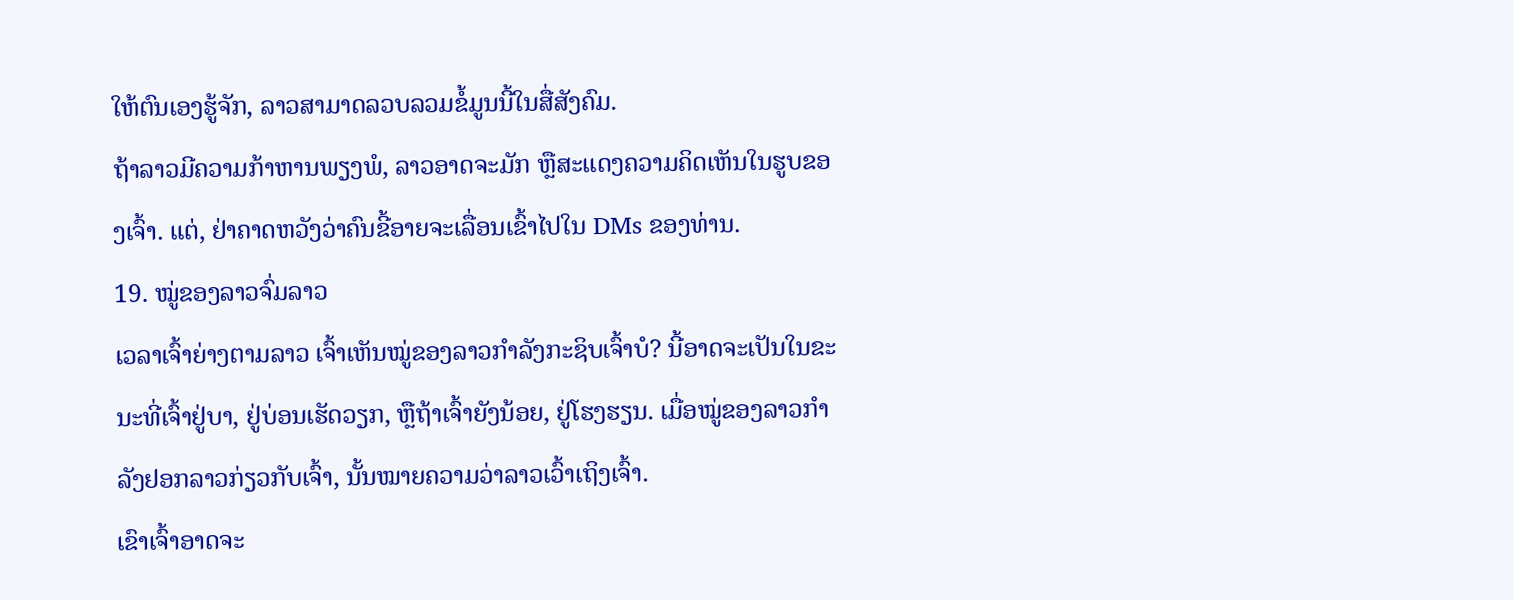ໃຫ້ຕົນເອງຮູ້ຈັກ, ລາວສາມາດລວບລວມຂໍ້ມູນນີ້ໃນສື່ສັງຄົມ.
ຖ້າລາວມີຄວາມກ້າຫານພຽງພໍ, ລາວອາດຈະມັກ ຫຼືສະແດງຄວາມຄິດເຫັນໃນຮູບຂອງເຈົ້າ. ແຕ່, ຢ່າຄາດຫວັງວ່າຄົນຂີ້ອາຍຈະເລື່ອນເຂົ້າໄປໃນ DMs ຂອງທ່ານ.
19. ໝູ່ຂອງລາວຈົ່ມລາວ
ເວລາເຈົ້າຍ່າງຕາມລາວ ເຈົ້າເຫັນໝູ່ຂອງລາວກຳລັງກະຊິບເຈົ້າບໍ? ນີ້ອາດຈະເປັນໃນຂະນະທີ່ເຈົ້າຢູ່ບາ, ຢູ່ບ່ອນເຮັດວຽກ, ຫຼືຖ້າເຈົ້າຍັງນ້ອຍ, ຢູ່ໂຮງຮຽນ. ເມື່ອໝູ່ຂອງລາວກຳລັງຢອກລາວກ່ຽວກັບເຈົ້າ, ນັ້ນໝາຍຄວາມວ່າລາວເວົ້າເຖິງເຈົ້າ.
ເຂົາເຈົ້າອາດຈະ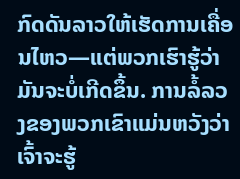ກົດດັນລາວໃຫ້ເຮັດການເຄື່ອນໄຫວ—ແຕ່ພວກເຮົາຮູ້ວ່າມັນຈະບໍ່ເກີດຂຶ້ນ. ການລໍ້ລວງຂອງພວກເຂົາແມ່ນຫວັງວ່າເຈົ້າຈະຮູ້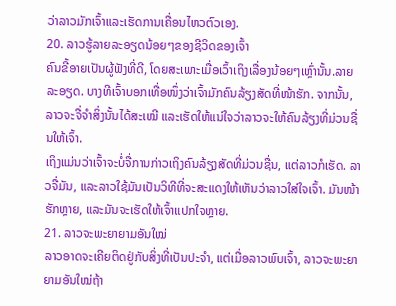ວ່າລາວມັກເຈົ້າແລະເຮັດການເຄື່ອນໄຫວຕົວເອງ.
20. ລາວຮູ້ລາຍລະອຽດນ້ອຍໆຂອງຊີວິດຂອງເຈົ້າ
ຄົນຂີ້ອາຍເປັນຜູ້ຟັງທີ່ດີ, ໂດຍສະເພາະເມື່ອເວົ້າເຖິງເລື່ອງນ້ອຍໆເຫຼົ່ານັ້ນ.ລາຍລະອຽດ. ບາງທີເຈົ້າບອກເທື່ອໜຶ່ງວ່າເຈົ້າມັກຄົນລ້ຽງສັດທີ່ໜ້າຮັກ. ຈາກນັ້ນ, ລາວຈະຈື່ຈຳສິ່ງນັ້ນໄດ້ສະເໝີ ແລະເຮັດໃຫ້ແນ່ໃຈວ່າລາວຈະໃຫ້ຄົນລ້ຽງທີ່ມ່ວນຊື່ນໃຫ້ເຈົ້າ.
ເຖິງແມ່ນວ່າເຈົ້າຈະບໍ່ຈື່ການກ່າວເຖິງຄົນລ້ຽງສັດທີ່ມ່ວນຊື່ນ, ແຕ່ລາວກໍເຮັດ. ລາວຈື່ມັນ, ແລະລາວໃຊ້ມັນເປັນວິທີທີ່ຈະສະແດງໃຫ້ເຫັນວ່າລາວໃສ່ໃຈເຈົ້າ. ມັນໜ້າຮັກຫຼາຍ, ແລະມັນຈະເຮັດໃຫ້ເຈົ້າແປກໃຈຫຼາຍ.
21. ລາວຈະພະຍາຍາມອັນໃໝ່
ລາວອາດຈະເຄີຍຕິດຢູ່ກັບສິ່ງທີ່ເປັນປະຈຳ, ແຕ່ເມື່ອລາວພົບເຈົ້າ, ລາວຈະພະຍາຍາມອັນໃໝ່ຖ້າ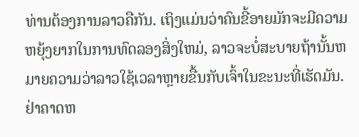ທ່ານຕ້ອງການລາວຄືກັນ. ເຖິງແມ່ນວ່າຄົນຂີ້ອາຍມັກຈະມີຄວາມຫຍຸ້ງຍາກໃນການທົດລອງສິ່ງໃຫມ່, ລາວຈະບໍ່ສະບາຍຖ້ານັ້ນຫມາຍຄວາມວ່າລາວໃຊ້ເວລາຫຼາຍຂື້ນກັບເຈົ້າໃນຂະນະທີ່ເຮັດມັນ.
ຢ່າຄາດຫ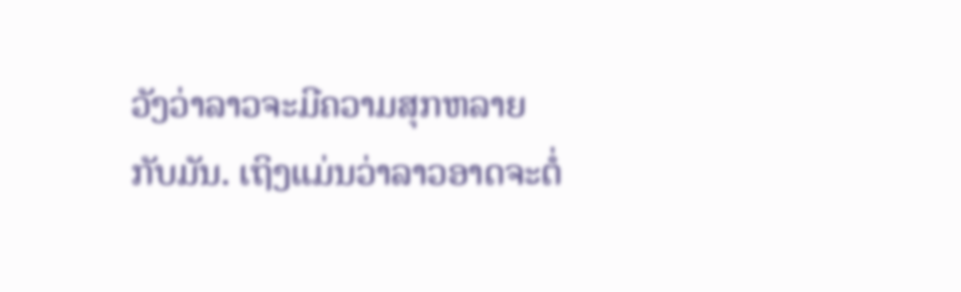ວັງວ່າລາວຈະມີຄວາມສຸກຫລາຍກັບມັນ. ເຖິງແມ່ນວ່າລາວອາດຈະຕໍ່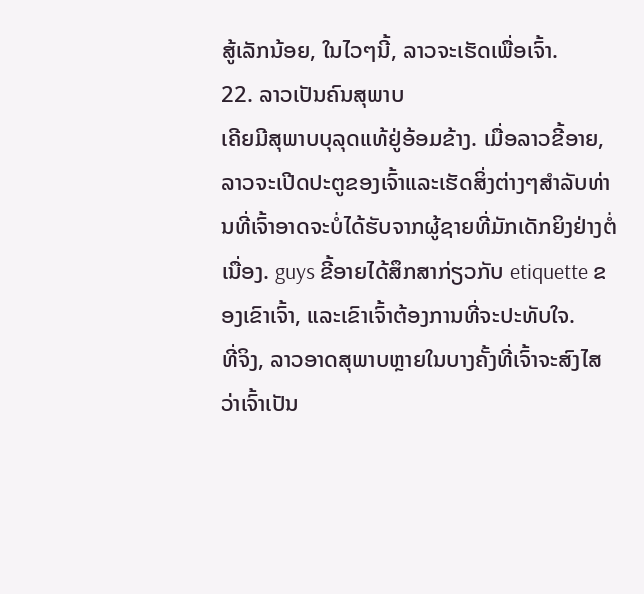ສູ້ເລັກນ້ອຍ, ໃນໄວໆນີ້, ລາວຈະເຮັດເພື່ອເຈົ້າ.
22. ລາວເປັນຄົນສຸພາບ
ເຄີຍມີສຸພາບບຸລຸດແທ້ຢູ່ອ້ອມຂ້າງ. ເມື່ອລາວຂີ້ອາຍ, ລາວຈະເປີດປະຕູຂອງເຈົ້າແລະເຮັດສິ່ງຕ່າງໆສໍາລັບທ່ານທີ່ເຈົ້າອາດຈະບໍ່ໄດ້ຮັບຈາກຜູ້ຊາຍທີ່ມັກເດັກຍິງຢ່າງຕໍ່ເນື່ອງ. guys ຂີ້ອາຍໄດ້ສຶກສາກ່ຽວກັບ etiquette ຂອງເຂົາເຈົ້າ, ແລະເຂົາເຈົ້າຕ້ອງການທີ່ຈະປະທັບໃຈ.
ທີ່ຈິງ, ລາວອາດສຸພາບຫຼາຍໃນບາງຄັ້ງທີ່ເຈົ້າຈະສົງໄສວ່າເຈົ້າເປັນ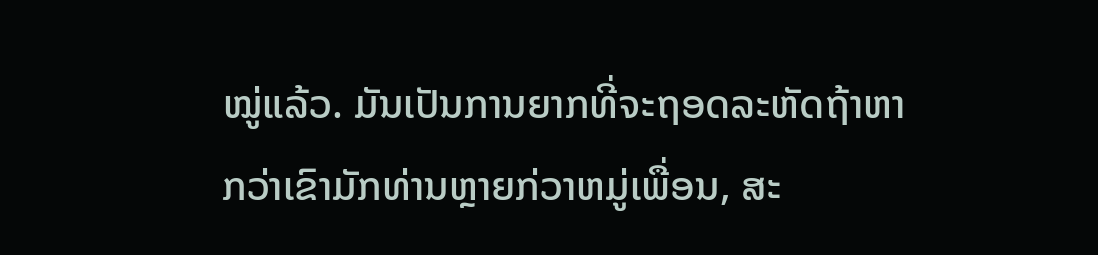ໝູ່ແລ້ວ. ມັນເປັນການຍາກທີ່ຈະຖອດລະຫັດຖ້າຫາກວ່າເຂົາມັກທ່ານຫຼາຍກ່ວາຫມູ່ເພື່ອນ, ສະ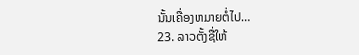ນັ້ນເຄື່ອງຫມາຍຕໍ່ໄປ…
23. ລາວຕັ້ງຊື່ໃຫ້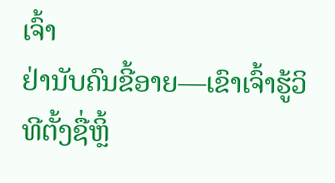ເຈົ້າ
ຢ່ານັບຄົນຂີ້ອາຍ—ເຂົາເຈົ້າຮູ້ວິທີຕັ້ງຊື່ຫຼິ້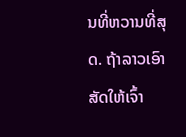ນທີ່ຫວານທີ່ສຸດ. ຖ້າລາວເອົາສັດໃຫ້ເຈົ້າ